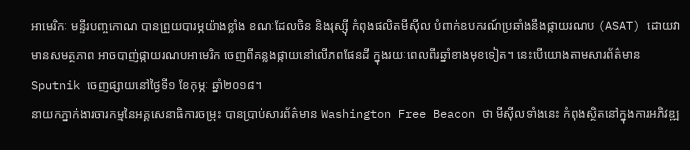អាមេរិកៈ មន្ទីរបញ្ចកោណ បានព្រួយបារម្ភយ៉ាងខ្លាំង ខណៈដែលចិន និងរុស្ស៊ី កំពុងផលិតមីស៊ីល បំពាក់ឧបករណ៍ប្រឆាំងនឹងផ្កាយរណប (ASAT) ដោយវាមានសមត្ថភាព អាចបាញ់ផ្កាយរណបអាមេរិក ចេញពីគន្លងផ្កាយនៅលើភពផែនដី ក្នុងរយៈពេលពីរឆ្នាំខាងមុខទៀត។ នេះបើយោងតាមសារព័ត៌មាន Sputnik ចេញផ្សាយនៅថ្ងៃទី១ ខែកុម្ភៈ ឆ្នាំ២០១៨។
នាយកភ្នាក់ងារចារកម្មនៃអគ្គសេនាធិការចម្រុះ បានប្រាប់សារព័ត៌មាន Washington Free Beacon ថា មីស៊ីលទាំងនេះ កំពុងស្ថិតនៅក្នុងការអភិវឌ្ឍ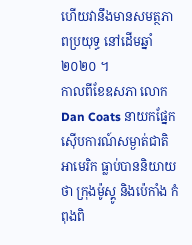ហើយវានឹងមានសមត្ថភាពប្រយុទ្ធ នៅដើមឆ្នាំ ២០២០ ។
កាលពីខែឧសភា លោក Dan Coats នាយកផ្នែកស៊ើបការណ៍សម្ងាត់ជាតិអាមេរិក ធ្លាប់បាននិយាយថា ក្រុងម៉ូស្គូ និងប៉េកាំង កំពុងពិ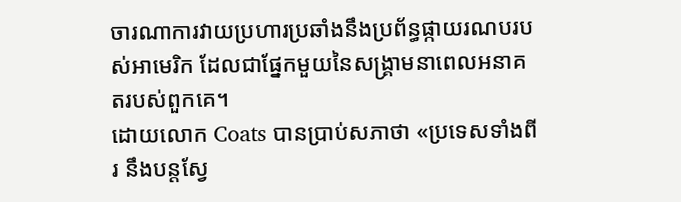ចារណាការវាយប្រហារប្រឆាំងនឹងប្រព័ន្ធផ្កាយរណបរបស់អាមេរិក ដែលជាផ្នែកមួយនៃសង្គ្រាមនាពេលអនាគតរបស់ពួកគេ។
ដោយលោក Coats បានប្រាប់សភាថា «ប្រទេសទាំងពីរ នឹងបន្តស្វែ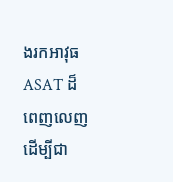ងរកអាវុធ ASAT ដ៏ពេញលេញ ដើម្បីជា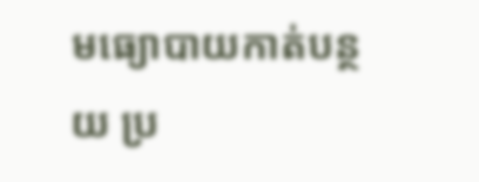មធ្យោបាយកាត់បន្ថយ ប្រ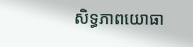សិទ្ធភាពយោធា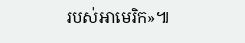របស់អាមេរិក»៕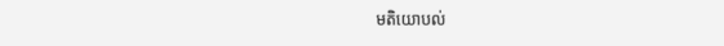មតិយោបល់